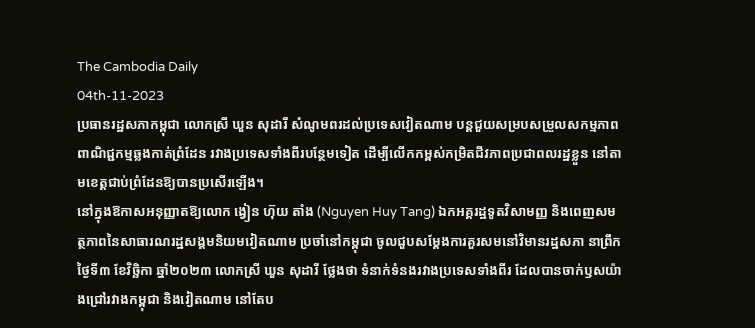The Cambodia Daily
04th-11-2023
ប្រធានរដ្ឋសភាកម្ពុជា លោកស្រី ឃួន សុដារី សំណូមពរដល់ប្រទេសវៀតណាម បន្តជួយសម្របសម្រួលសកម្មភាពពាណិជ្ជកម្មឆ្លងកាត់ព្រំដែន រវាងប្រទេសទាំងពីរបន្ថែមទៀត ដើម្បីលើកកម្ពស់កម្រិតជីវភាពប្រជាពលរដ្ឋខ្លួន នៅតាមខេត្តជាប់ព្រំដែនឱ្យបានប្រសើរឡើង។
នៅក្នុងឱកាសអនុញ្ញាតឱ្យលោក ង្វៀន ហ៊ុយ តាំង (Nguyen Huy Tang) ឯកអគ្គរដ្ឋទូតវិសាមញ្ញ និងពេញសមត្ថភាពនៃសាធារណរដ្ឋសង្គមនិយមវៀតណាម ប្រចាំនៅកម្ពុជា ចូលជួបសម្ដែងការគួរសមនៅវិមានរដ្ឋសភា នាព្រឹកថ្ងៃទី៣ ខែវិច្ឆិកា ឆ្នាំ២០២៣ លោកស្រី ឃួន សុដារី ថ្លែងថា ទំនាក់ទំនងរវាងប្រទេសទាំងពីរ ដែលបានចាក់ឫសយ៉ាងជ្រៅរវាងកម្ពុជា និងវៀតណាម នៅតែប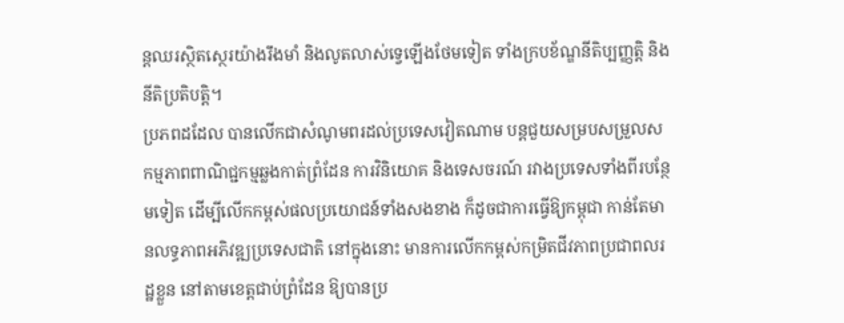ន្តឈរស្ថិតស្ថេរយ៉ាងរឹងមាំ និងលូតលាស់ទ្វេឡើងថែមទៀត ទាំងក្របខ័ណ្ឌនីតិប្បញ្ញត្តិ និងនីតិប្រតិបត្តិ។
ប្រភពដដែល បានលើកជាសំណូមពរដល់ប្រទេសវៀតណាម បន្តជួយសម្របសម្រួលសកម្មភាពពាណិជ្ជកម្មឆ្លងកាត់ព្រំដែន ការវិនិយោគ និងទេសចរណ៍ រវាងប្រទេសទាំងពីរបន្ថែមទៀត ដើម្បីលើកកម្ពស់ផលប្រយោជន៍ទាំងសងខាង ក៏ដូចជាការធ្វើឱ្យកម្ពុជា កាន់តែមានលទ្ធភាពអភិវឌ្ឍប្រទេសជាតិ នៅក្នុងនោះ មានការលើកកម្ពស់កម្រិតជីវភាពប្រជាពលរដ្ឋខ្លួន នៅតាមខេត្តជាប់ព្រំដែន ឱ្យបានប្រ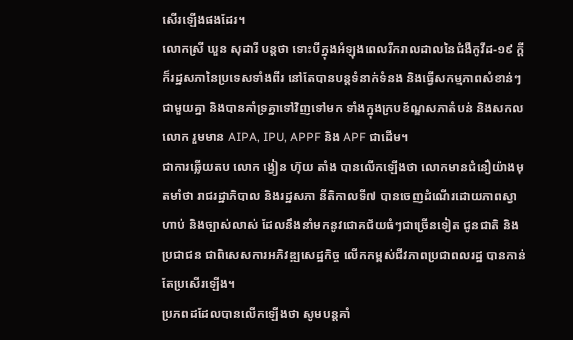សើរឡើងផងដែរ។
លោកស្រី ឃួន សុដារី បន្តថា ទោះបីក្នុងអំឡុងពេលរីករាលដាលនៃជំងឺកូវីដ-១៩ ក្តី ក៏រដ្ឋសភានៃប្រទេសទាំងពីរ នៅតែបានបន្តទំនាក់ទំនង និងធ្វើសកម្មភាពសំខាន់ៗជាមួយគ្នា និងបានគាំទ្រគ្នាទៅវិញទៅមក ទាំងក្នុងក្របខ័ណ្ឌសភាតំបន់ និងសកលលោក រួមមាន AIPA, IPU, APPF និង APF ជាដើម។
ជាការឆ្លើយតប លោក ង្វៀន ហ៊ុយ តាំង បានលើកឡើងថា លោកមានជំនឿយ៉ាងមុតមាំថា រាជរដ្ឋាភិបាល និងរដ្ឋសភា នីតិកាលទី៧ បានចេញដំណើរដោយភាពស្វាហាប់ និងច្បាស់លាស់ ដែលនឹងនាំមកនូវជោគជ័យធំៗជាច្រើនទៀត ជូនជាតិ និងប្រជាជន ជាពិសេសការអភិវឌ្ឍសេដ្ឋកិច្ច លើកកម្ពស់ជីវភាពប្រជាពលរដ្ឋ បានកាន់តែប្រសើរឡើង។
ប្រភពដដែលបានលើកឡើងថា សូមបន្តគាំ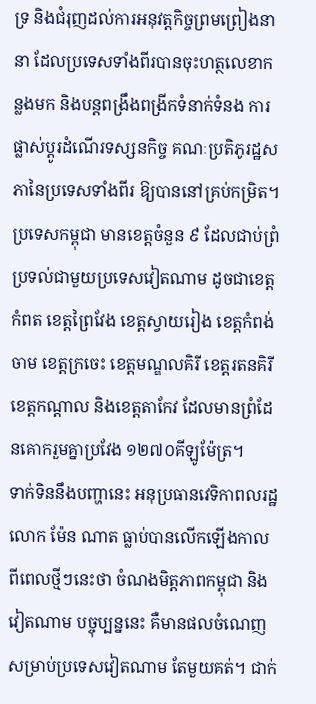ទ្រ និងជំរុញដល់ការអនុវត្តកិច្ចព្រមព្រៀងនានា ដែលប្រទេសទាំងពីរបានចុះហត្ថលេខាកន្លងមក និងបន្តពង្រឹងពង្រីកទំនាក់ទំនង ការផ្លាស់ប្ដូរដំណើរទស្សនកិច្ច គណៈប្រតិភូរដ្ឋសភានៃប្រទេសទាំងពីរ ឱ្យបាននៅគ្រប់កម្រិត។
ប្រទេសកម្ពុជា មានខេត្តចំនួន ៩ ដែលជាប់ព្រំប្រទល់ជាមួយប្រទេសវៀតណាម ដូចជាខេត្តកំពត ខេត្តព្រៃវែង ខេត្តស្វាយរៀង ខេត្តកំពង់ចាម ខេត្តក្រចេះ ខេត្តមណ្ឌលគិរី ខេត្តរតនគិរី ខេត្តកណ្ដាល និងខេត្តតាកែវ ដែលមានព្រំដែនគោករួមគ្នាប្រវែង ១២៧០គីឡូម៉ែត្រ។
ទាក់ទិននឹងបញ្ហានេះ អនុប្រធានវេទិកាពលរដ្ឋ លោក ម៉ែន ណាត ធ្លាប់បានលើកឡើងកាលពីពេលថ្មីៗនេះថា ចំណងមិត្តភាពកម្ពុជា និងវៀតណាម បច្ចុប្បន្ននេះ គឺមានផលចំណេញសម្រាប់ប្រទេសវៀតណាម តែមួយគត់។ ជាក់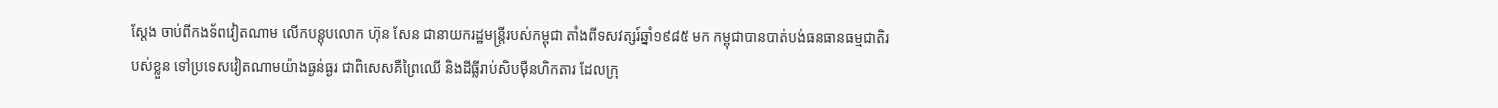ស្តែង ចាប់ពីកងទ័ពវៀតណាម លើកបន្តុបលោក ហ៊ុន សែន ជានាយករដ្ឋមន្ត្រីរបស់កម្ពុជា តាំងពីទសវត្សរ៍ឆ្នាំ១៩៨៥ មក កម្ពុជាបានបាត់បង់ធនធានធម្មជាតិរបស់ខ្លួន ទៅប្រទេសវៀតណាមយ៉ាងធ្ងន់ធ្ងរ ជាពិសេសគឺព្រៃឈើ និងដីធ្លីរាប់សិបម៉ឺនហិកតារ ដែលក្រុ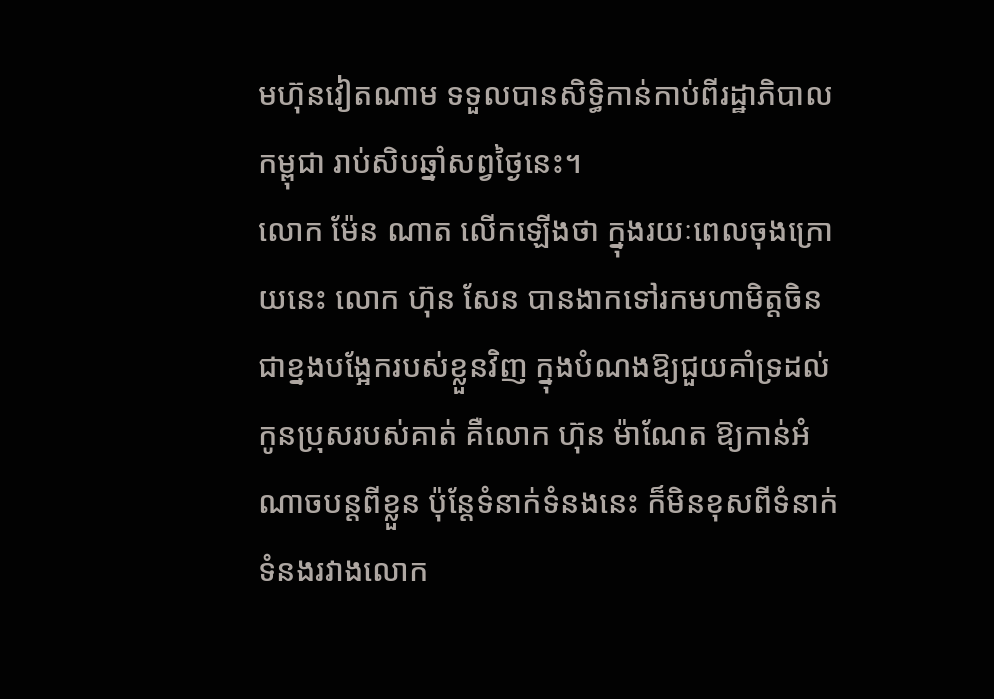មហ៊ុនវៀតណាម ទទួលបានសិទ្ធិកាន់កាប់ពីរដ្ឋាភិបាលកម្ពុជា រាប់សិបឆ្នាំសព្វថ្ងៃនេះ។
លោក ម៉ែន ណាត លើកឡើងថា ក្នុងរយៈពេលចុងក្រោយនេះ លោក ហ៊ុន សែន បានងាកទៅរកមហាមិត្តចិន ជាខ្នងបង្អែករបស់ខ្លួនវិញ ក្នុងបំណងឱ្យជួយគាំទ្រដល់កូនប្រុសរបស់គាត់ គឺលោក ហ៊ុន ម៉ាណែត ឱ្យកាន់អំណាចបន្តពីខ្លួន ប៉ុន្តែទំនាក់ទំនងនេះ ក៏មិនខុសពីទំនាក់ទំនងរវាងលោក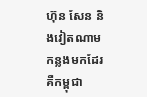ហ៊ុន សែន និងវៀតណាម កន្លងមកដែរ គឺកម្ពុជា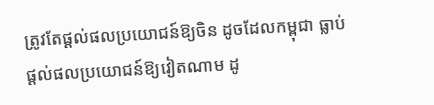ត្រូវតែផ្តល់ផលប្រយោជន៍ឱ្យចិន ដូចដែលកម្ពុជា ធ្លាប់ផ្តល់ផលប្រយោជន៍ឱ្យវៀតណាម ដូ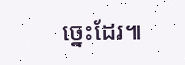ច្នេះដែរ៕